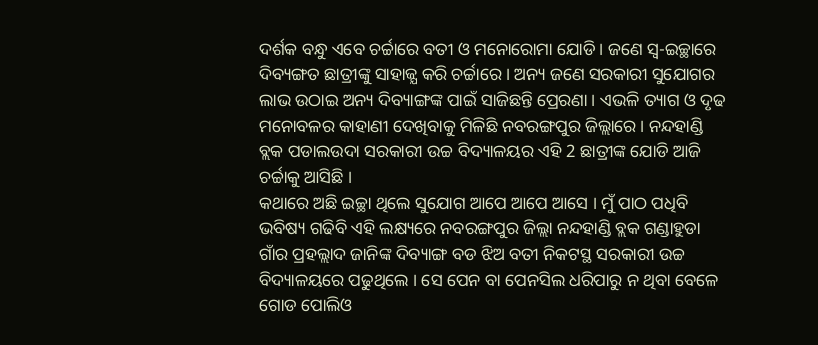ଦର୍ଶକ ବନ୍ଧୁ ଏବେ ଚର୍ଚ୍ଚାରେ ବତୀ ଓ ମନୋରୋମା ଯୋଡି । ଜଣେ ସ୍ଵ-ଇଚ୍ଛାରେ ଦିବ୍ୟଙ୍ଗତ ଛାତ୍ରୀଙ୍କୁ ସାହାଜ୍ଯ କରି ଚର୍ଚ୍ଚାରେ । ଅନ୍ୟ ଜଣେ ସରକାରୀ ସୁଯୋଗର ଲାଭ ଉଠାଇ ଅନ୍ୟ ଦିବ୍ୟାଙ୍ଗଙ୍କ ପାଇଁ ସାଜିଛନ୍ତି ପ୍ରେରଣା । ଏଭଳି ତ୍ୟାଗ ଓ ଦୃଢ ମନୋବଳର କାହାଣୀ ଦେଖିବାକୁ ମିଳିଛି ନବରଙ୍ଗପୁର ଜିଲ୍ଲାରେ । ନନ୍ଦହାଣ୍ଡି ବ୍ଲକ ପଡାଲଉଦା ସରକାରୀ ଉଚ୍ଚ ବିଦ୍ୟାଳୟର ଏହି 2 ଛାତ୍ରୀଙ୍କ ଯୋଡି ଆଜି ଚର୍ଚ୍ଚାକୁ ଆସିଛି ।
କଥାରେ ଅଛି ଇଚ୍ଛା ଥିଲେ ସୁଯୋଗ ଆପେ ଆପେ ଆସେ । ମୁଁ ପାଠ ପଧିବି ଭବିଷ୍ୟ ଗଢିବି ଏହି ଲକ୍ଷ୍ୟରେ ନବରଙ୍ଗପୁର ଜିଲ୍ଲା ନନ୍ଦହାଣ୍ଡି ବ୍ଲକ ଗଣ୍ଡାହୁଡା ଗାଁର ପ୍ରହଲ୍ଲାଦ ଜାନିଙ୍କ ଦିବ୍ୟାଙ୍ଗ ବଡ ଝିଅ ବତୀ ନିକଟସ୍ଥ ସରକାରୀ ଉଚ୍ଚ ବିଦ୍ୟାଳୟରେ ପଢୁଥିଲେ । ସେ ପେନ ବା ପେନସିଲ ଧରିପାରୁ ନ ଥିବା ବେଳେ ଗୋଡ ପୋଲିଓ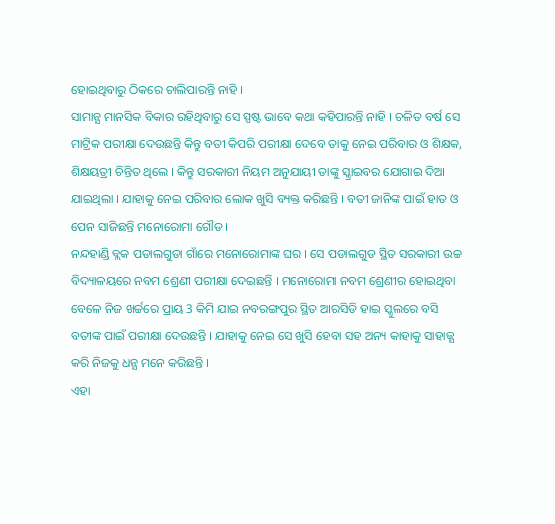ହୋଇଥିବାରୁ ଠିକରେ ଚାଲିପାରନ୍ତି ନାହି ।
ସାମାନ୍ଯ ମାନସିକ ବିକାର ରହିଥିବାରୁ ସେ ସ୍ପଷ୍ଟ ଭାବେ କଥା କହିପାରନ୍ତି ନାହି । ଚଳିତ ବର୍ଷ ସେ ମାଟ୍ରିକ ପରୀକ୍ଷା ଦେଉଛନ୍ତି କିନ୍ତୁ ବତୀ କିପରି ପରୀକ୍ଷା ଦେବେ ତାକୁ ନେଇ ପରିବାର ଓ ଶିକ୍ଷକ, ଶିକ୍ଷୟତ୍ରୀ ଚିନ୍ତିତ ଥିଲେ । କିନ୍ତୁ ସରକାରୀ ନିୟମ ଅନୁଯାୟୀ ତାଙ୍କୁ ସ୍କ୍ରାଇବର ଯୋଗାଇ ଦିଆ ଯାଇଥିଲା । ଯାହାକୁ ନେଇ ପରିବାର ଲୋକ ଖୁସି ବ୍ୟକ୍ତ କରିଛନ୍ତି । ବତୀ ଜାନିଙ୍କ ପାଇଁ ହାତ ଓ ପେନ ସାଜିଛନ୍ତି ମନୋରୋମା ଗୌଡ ।
ନନ୍ଦହାଣ୍ଡି ବ୍ଲକ ପଡାଲଗୁଡା ଗାଁରେ ମନୋରୋମାଙ୍କ ଘର । ସେ ପଡାଲଗୁଡ ସ୍ଥିତ ସରକାରୀ ଉଚ୍ଚ ବିଦ୍ୟାଳୟରେ ନବମ ଶ୍ରେଣୀ ପରୀକ୍ଷା ଦେଇଛନ୍ତି । ମନୋରୋମା ନବମ ଶ୍ରେଣୀର ହୋଇଥିବା ବେଳେ ନିଜ ଖର୍ଚ୍ଚରେ ପ୍ରାୟ 3 କିମି ଯାଇ ନବରଙ୍ଗପୁର ସ୍ଥିତ ଆରସିଡି ହାଇ ସ୍କୁଲରେ ବସି ବତୀଙ୍କ ପାଇଁ ପରୀକ୍ଷା ଦେଉଛନ୍ତି । ଯାହାକୁ ନେଇ ସେ ଖୁସି ହେବା ସହ ଅନ୍ୟ କାହାକୁ ସାହାଜ୍ଯ କରି ନିଜକୁ ଧନ୍ଯ ମନେ କରିଛନ୍ତି ।
ଏହା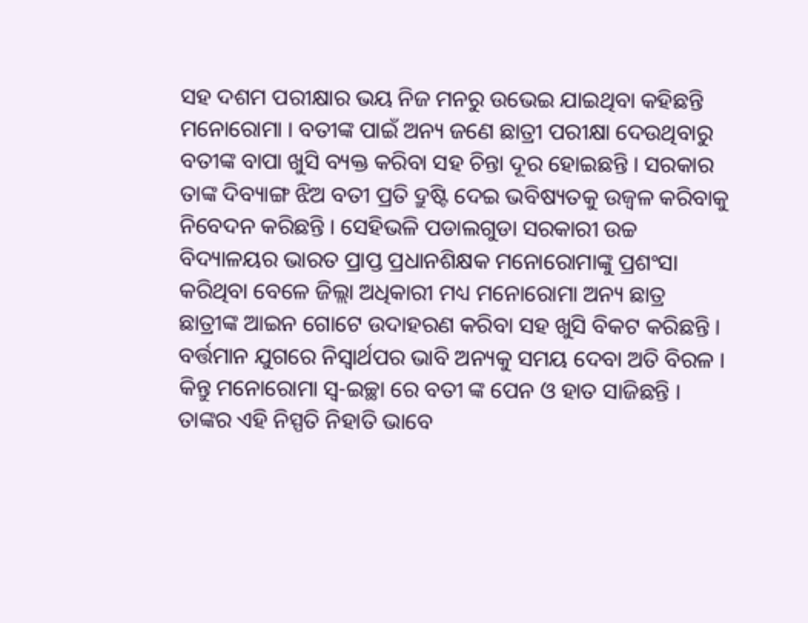ସହ ଦଶମ ପରୀକ୍ଷାର ଭୟ ନିଜ ମନରୁ ଉଭେଇ ଯାଇଥିବା କହିଛନ୍ତି ମନୋରୋମା । ବତୀଙ୍କ ପାଇଁ ଅନ୍ୟ ଜଣେ ଛାତ୍ରୀ ପରୀକ୍ଷା ଦେଉଥିବାରୁ ବତୀଙ୍କ ବାପା ଖୁସି ବ୍ୟକ୍ତ କରିବା ସହ ଚିନ୍ତା ଦୂର ହୋଇଛନ୍ତି । ସରକାର ତାଙ୍କ ଦିବ୍ୟାଙ୍ଗ ଝିଅ ବତୀ ପ୍ରତି ଦ୍ରୁଷ୍ଟି ଦେଇ ଭବିଷ୍ୟତକୁ ଉଜ୍ବଳ କରିବାକୁ ନିବେଦନ କରିଛନ୍ତି । ସେହିଭଳି ପଡାଲଗୁଡା ସରକାରୀ ଉଚ୍ଚ ବିଦ୍ୟାଳୟର ଭାରତ ପ୍ରାପ୍ତ ପ୍ରଧାନଶିକ୍ଷକ ମନୋରୋମାଙ୍କୁ ପ୍ରଶଂସା କରିଥିବା ବେଳେ ଜିଲ୍ଲା ଅଧିକାରୀ ମଧ୍ୟ ମନୋରୋମା ଅନ୍ୟ ଛାତ୍ର ଛାତ୍ରୀଙ୍କ ଆଇନ ଗୋଟେ ଉଦାହରଣ କରିବା ସହ ଖୁସି ବିକଟ କରିଛନ୍ତି ।
ବର୍ତ୍ତମାନ ଯୁଗରେ ନିସ୍ଵାର୍ଥପର ଭାବି ଅନ୍ୟକୁ ସମୟ ଦେବା ଅତି ବିରଳ । କିନ୍ତୁ ମନୋରୋମା ସ୍ଵ-ଇଚ୍ଛା ରେ ବତୀ ଙ୍କ ପେନ ଓ ହାତ ସାଜିଛନ୍ତି । ତାଙ୍କର ଏହି ନିସ୍ପତି ନିହାତି ଭାବେ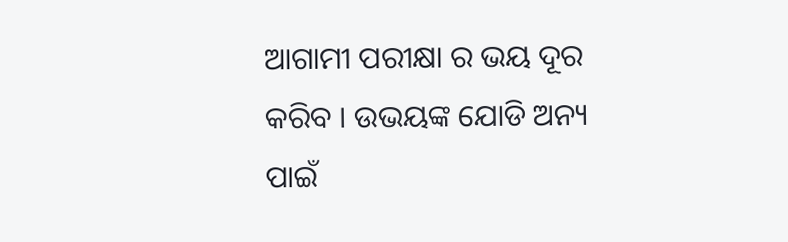ଆଗାମୀ ପରୀକ୍ଷା ର ଭୟ ଦୂର କରିବ । ଉଭୟଙ୍କ ଯୋଡି ଅନ୍ୟ ପାଇଁ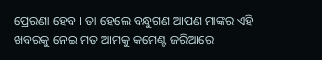ପ୍ରେରଣା ହେବ । ତା ହେଲେ ବନ୍ଧୁଗଣ ଆପଣ ମାଙ୍କର ଏହି ଖବରକୁ ନେଇ ମତ ଆମକୁ କମେଣ୍ଟ ଜରିଆରେ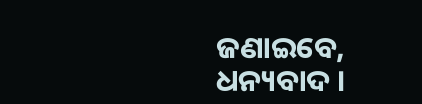ଜଣାଇବେ, ଧନ୍ୟବାଦ ।